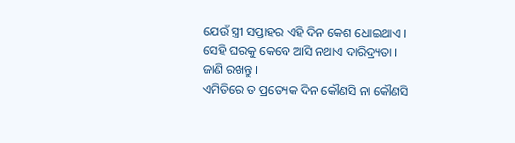ଯେଉଁ ସ୍ତ୍ରୀ ସପ୍ତାହର ଏହି ଦିନ କେଶ ଧୋଇଥାଏ । ସେହି ଘରକୁ କେବେ ଆସି ନଥାଏ ଦାରିଦ୍ର୍ୟତା । ଜାଣି ରଖନ୍ତୁ ।
ଏମିତିରେ ତ ପ୍ରତ୍ୟେକ ଦିନ କୌଣସି ନା କୌଣସି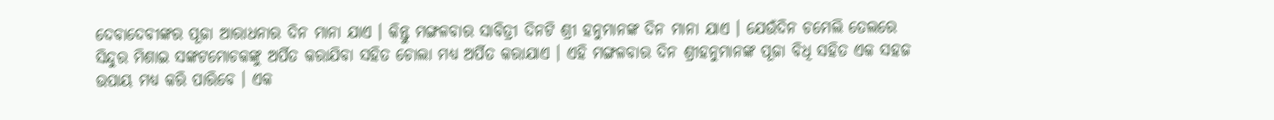ଦେବାଦେବୀଙ୍କର ପୂଜା ଆରାଧନାର ଦିନ ମାନା ଯାଏ । କିନ୍ତୁ ମଙ୍ଗଳବାର ସାବିତ୍ରୀ ଦିନଟି ଶ୍ରୀ ହନୁମାନଙ୍କ ଦିନ ମାନା ଯାଏ । ଯେଉଁଦିନ ଚମେଲି ତେଲରେ ସିନ୍ଦୁର ମିଶାଇ ସଙ୍କଟମୋଚକଙ୍କୁ ଅର୍ପିତ କରାଯିବା ସହିତ ଚୋଲା ମଧ୍ୟ ଅର୍ପିତ କରାଯାଏ । ଏହି ମଙ୍ଗଳବାର ଦିନ ଶ୍ରୀହନୁମାନଙ୍କ ପୂଜା ବିଧି ସହିତ ଏକ ସହଜ ଉପାୟ ମଧ୍ୟ କରି ପାରିବେ । ଏକ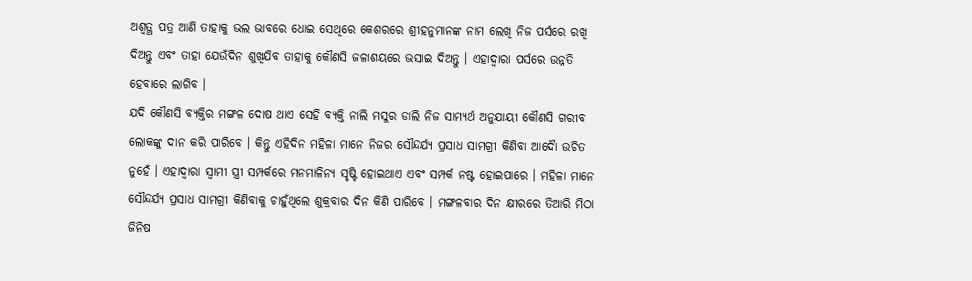ଅଶ୍ୱତ୍ଥ ପତ୍ର ଆଣି ତାହାକୁ ଭଲ ଭାବରେ ଧୋଇ ସେଥିରେ କେଶରରେ ଶ୍ରୀହନୁମାନଙ୍କ ନାମ ଲେଖି ନିଜ ପର୍ସରେ ରଖି ଦିଅନ୍ତୁ ଏବଂ ତାହା ଯେଉଁଦିନ ଶୁଖିଯିବ ତାହାକୁ କୌଣସି ଜଳାଶୟରେ ଭସାଇ ଦିଅନ୍ତୁ । ଏହାଦ୍ବାରା ପର୍ସରେ ଉନ୍ନତି ହେବାରେ ଲାଗିବ ।
ଯଦି କୌଣସି ବ୍ୟକ୍ତିର ମଙ୍ଗଳ ଦୋଷ ଥାଏ ସେହି ବ୍ୟକ୍ତି ନାଲି ମସୁର ଡାଲି ନିଜ ସାମ୍ୟର୍ଥ ଅନୁଯାୟୀ କୌଣସି ଗରୀବ ଲୋକଙ୍କୁ ଦାନ କରି ପାରିବେ । କିନ୍ତୁ ଏହିଦିନ ମହିଳା ମାନେ ନିଜର ସୌନ୍ଦର୍ଯ୍ୟ ପ୍ରସାଧ ସାମଗ୍ରୀ କିଣିବା ଆଦୋୖ ଉଚିତ ନୁହେଁ । ଏହାଦ୍ବାରା ସ୍ୱାମୀ ସ୍ତ୍ରୀ ସମ୍ପର୍କରେ ମନମାଳିନ୍ୟ ସୃଷ୍ଟି ହୋଇଥାଏ ଏବଂ ସମ୍ପର୍କ ନଷ୍ଟ ହୋଇପାରେ । ମହିଳା ମାନେ ସୌନ୍ଦର୍ଯ୍ୟ ପ୍ରସାଧ ସାମଗ୍ରୀ କିଣିବାକୁ ଚାହୁଁଥିଲେ ଶୁକ୍ରବାର ଦିନ କିଣି ପାରିବେ । ମଙ୍ଗଳବାର ଦିନ କ୍ଷୀରରେ ତିଆରି ମିଠା ଜିନିଷ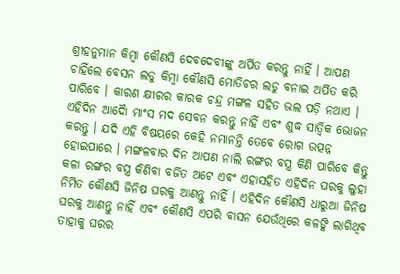ଶ୍ରୀହନୁମାନ କିମ୍ବା କୌଣସି ଦେବଦେବୀଙ୍କୁ ଅର୍ପିତ କରନ୍ତୁ ନାହିଁ । ଆପଣ ଚାହିଁଲେ ବେସନ ଲଡୁ କିମ୍ବା କୌଣସି ମୋତିଚର ଲଡୁ ବନାଇ ଅର୍ପିତ କରି ପାରିବେ । କାରଣ କ୍ଷୀରର କାରକ ଚନ୍ଦ୍ର ମଙ୍ଗଳ ସହିତ ଭଲ ପଡ଼ି ନଥାଏ ।
ଏହିଦିନ ଆଦୋୖ ମାଂସ ମଦ ସେବନ କରନ୍ତୁ ନାହିଁ ଏବଂ ଶୁଦ୍ଧ ସାତ୍ଵିକ ଭୋଜନ କରନ୍ତୁ । ଯଦି ଏହି ବିଷୟରେ କେହି ନମାନନ୍ତି ତେବେ ରୋଗ ଉତ୍ପନ୍ନ ହୋଇପାରେ । ମଙ୍ଗଳବାର ଦିନ ଆପଣ ନାଲି ରଙ୍ଗର ବସ୍ତ୍ର କିଣି ପାରିବେ କିନ୍ତୁ କଳା ରଙ୍ଗର ବସ୍ତ୍ର କିଣିବା ବର୍ଜିତ ଅଟେ ଏବଂ ଏହାସହିତ ଏହିଦିନ ଘରକୁ ଲୁହା ନିର୍ମିତ କୌଣସି ଜିନିଷ ଘରକୁ ଆଣନ୍ତୁ ନାହିଁ । ଏହିଦିନ କୌଣସି ଧାରୁଆ ଜିନିଷ ଘରକୁ ଆଣନ୍ତୁ ନାହିଁ ଏବଂ କୌଣସି ଏପରି ବାସନ ଯେଉଁଥିରେ କଳଙ୍କି ଲାଗିଥିବ ତାହାକୁ ଘରର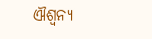ଐଶ୍ୱନ୍ୟ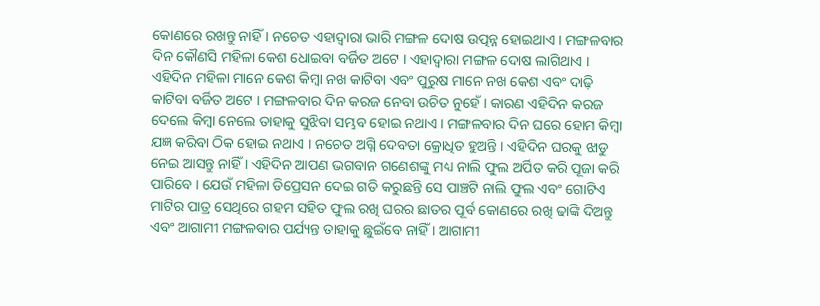କୋଣରେ ରଖନ୍ତୁ ନାହିଁ । ନଚେତ ଏହାଦ୍ବାରା ଭାରି ମଙ୍ଗଳ ଦୋଷ ଉତ୍ପନ୍ନ ହୋଇଥାଏ । ମଙ୍ଗଳବାର ଦିନ କୌଣସି ମହିଳା କେଶ ଧୋଇବା ବର୍ଜିତ ଅଟେ । ଏହାଦ୍ବାରା ମଙ୍ଗଳ ଦୋଷ ଲାଗିଥାଏ ।
ଏହିଦିନ ମହିଳା ମାନେ କେଶ କିମ୍ବା ନଖ କାଟିବା ଏବଂ ପୁରୁଷ ମାନେ ନଖ କେଶ ଏବଂ ଦାଢ଼ି କାଟିବା ବର୍ଜିତ ଅଟେ । ମଙ୍ଗଳବାର ଦିନ କରଜ ନେବା ଉଚିତ ନୁହେଁ । କାରଣ ଏହିଦିନ କରଜ ଦେଲେ କିମ୍ବା ନେଲେ ତାହାକୁ ସୁଝିବା ସମ୍ଭବ ହୋଇ ନଥାଏ । ମଙ୍ଗଳବାର ଦିନ ଘରେ ହୋମ କିମ୍ବା ଯଜ୍ଞ କରିବା ଠିକ ହୋଇ ନଥାଏ । ନଚେତ ଅଗ୍ନି ଦେବତା କ୍ରୋଧିତ ହୁଅନ୍ତି । ଏହିଦିନ ଘରକୁ ଝାଡୁ ନେଇ ଆସନ୍ତୁ ନାହିଁ । ଏହିଦିନ ଆପଣ ଭଗବାନ ଗଣେଶଙ୍କୁ ମଧ୍ୟ ନାଲି ଫୁଲ ଅର୍ପିତ କରି ପୂଜା କରି ପାରିବେ । ଯେଉଁ ମହିଳା ଡିପ୍ରେସନ ଦେଇ ଗତି କରୁଛନ୍ତି ସେ ପାଞ୍ଚଟି ନାଲି ଫୁଲ ଏବଂ ଗୋଟିଏ ମାଟିର ପାତ୍ର ସେଥିରେ ଗହମ ସହିତ ଫୁଲ ରଖି ଘରର ଛାତର ପୂର୍ବ କୋଣରେ ରଖି ଢାଙ୍କି ଦିଅନ୍ତୁ ଏବଂ ଆଗାମୀ ମଙ୍ଗଳବାର ପର୍ଯ୍ୟନ୍ତ ତାହାକୁ ଛୁଇଁବେ ନାହିଁ । ଆଗାମୀ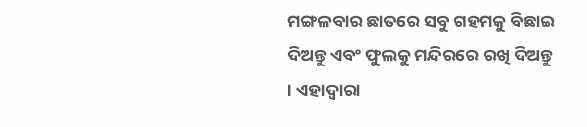ମଙ୍ଗଳବାର ଛାତରେ ସବୁ ଗହମକୁ ବିଛାଇ ଦିଅନ୍ତୁ ଏବଂ ଫୁଲକୁ ମନ୍ଦିରରେ ରଖି ଦିଅନ୍ତୁ । ଏହାଦ୍ବାରା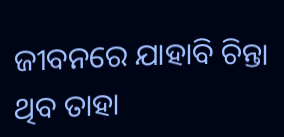ଜୀବନରେ ଯାହାବି ଚିନ୍ତା ଥିବ ତାହା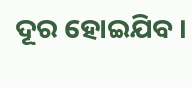ଦୂର ହୋଇଯିବ ।